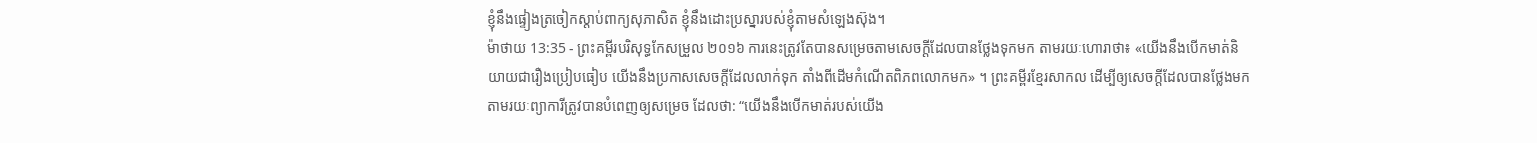ខ្ញុំនឹងផ្ទៀងត្រចៀកស្តាប់ពាក្យសុភាសិត ខ្ញុំនឹងដោះប្រស្នារបស់ខ្ញុំតាមសំឡេងស៊ុង។
ម៉ាថាយ 13:35 - ព្រះគម្ពីរបរិសុទ្ធកែសម្រួល ២០១៦ ការនេះត្រូវតែបានសម្រេចតាមសេចក្តីដែលបានថ្លែងទុកមក តាមរយៈហោរាថា៖ «យើងនឹងបើកមាត់និយាយជារឿងប្រៀបធៀប យើងនឹងប្រកាសសេចក្ដីដែលលាក់ទុក តាំងពីដើមកំណើតពិភពលោកមក» ។ ព្រះគម្ពីរខ្មែរសាកល ដើម្បីឲ្យសេចក្ដីដែលបានថ្លែងមកតាមរយៈព្យាការីត្រូវបានបំពេញឲ្យសម្រេច ដែលថា: “យើងនឹងបើកមាត់របស់យើង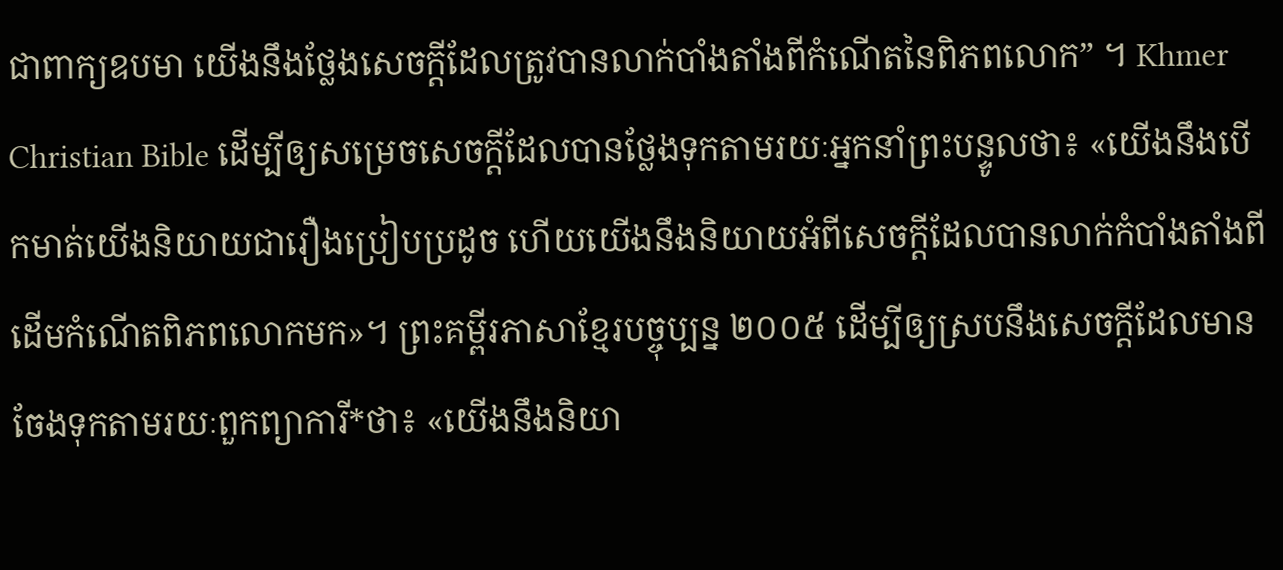ជាពាក្យឧបមា យើងនឹងថ្លែងសេចក្ដីដែលត្រូវបានលាក់បាំងតាំងពីកំណើតនៃពិភពលោក” ។ Khmer Christian Bible ដើម្បីឲ្យសម្រេចសេចក្ដីដែលបានថ្លែងទុកតាមរយៈអ្នកនាំព្រះបន្ទូលថា៖ «យើងនឹងបើកមាត់យើងនិយាយជារឿងប្រៀបប្រដូច ហើយយើងនឹងនិយាយអំពីសេចក្ដីដែលបានលាក់កំបាំងតាំងពីដើមកំណើតពិភពលោកមក»។ ព្រះគម្ពីរភាសាខ្មែរបច្ចុប្បន្ន ២០០៥ ដើម្បីឲ្យស្របនឹងសេចក្ដីដែលមានចែងទុកតាមរយៈពួកព្យាការី*ថា៖ «យើងនឹងនិយា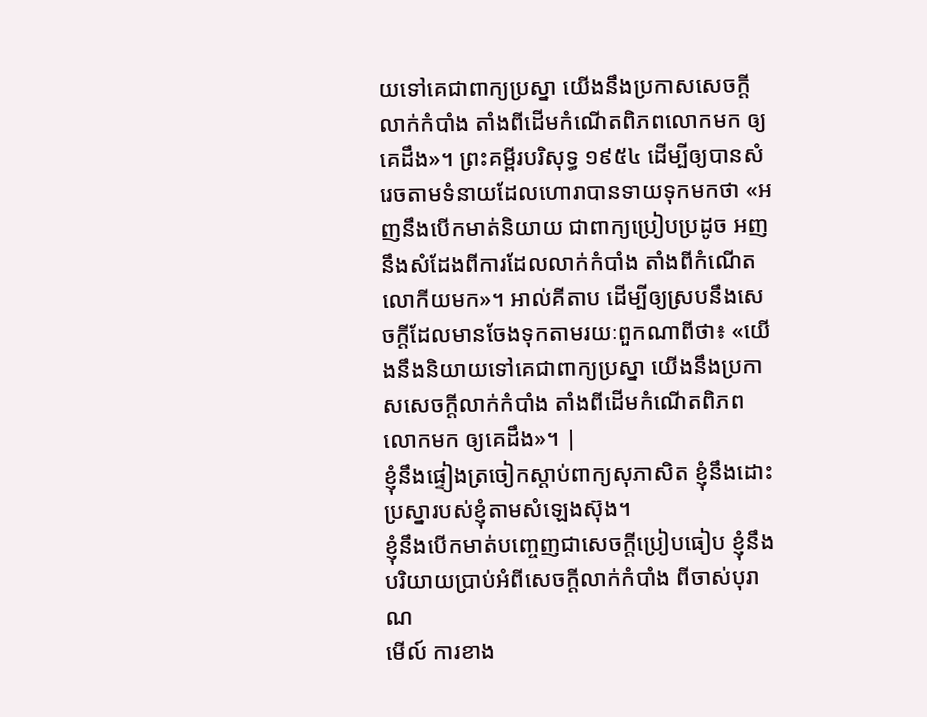យទៅគេជាពាក្យប្រស្នា យើងនឹងប្រកាសសេចក្ដីលាក់កំបាំង តាំងពីដើមកំណើតពិភពលោកមក ឲ្យគេដឹង»។ ព្រះគម្ពីរបរិសុទ្ធ ១៩៥៤ ដើម្បីឲ្យបានសំរេចតាមទំនាយដែលហោរាបានទាយទុកមកថា «អញនឹងបើកមាត់និយាយ ជាពាក្យប្រៀបប្រដូច អញនឹងសំដែងពីការដែលលាក់កំបាំង តាំងពីកំណើតលោកីយមក»។ អាល់គីតាប ដើម្បីឲ្យស្របនឹងសេចក្ដីដែលមានចែងទុកតាមរយៈពួកណាពីថា៖ «យើងនឹងនិយាយទៅគេជាពាក្យប្រស្នា យើងនឹងប្រកាសសេចក្ដីលាក់កំបាំង តាំងពីដើមកំណើតពិភពលោកមក ឲ្យគេដឹង»។ |
ខ្ញុំនឹងផ្ទៀងត្រចៀកស្តាប់ពាក្យសុភាសិត ខ្ញុំនឹងដោះប្រស្នារបស់ខ្ញុំតាមសំឡេងស៊ុង។
ខ្ញុំនឹងបើកមាត់បញ្ចេញជាសេចក្ដីប្រៀបធៀប ខ្ញុំនឹងបរិយាយប្រាប់អំពីសេចក្ដីលាក់កំបាំង ពីចាស់បុរាណ
មើល៍ ការខាង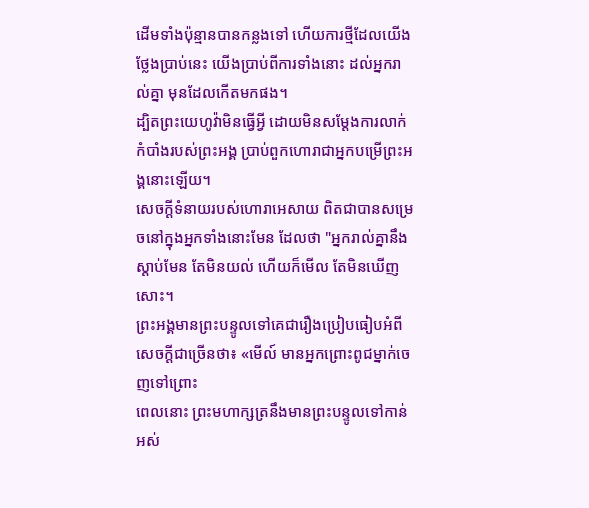ដើមទាំងប៉ុន្មានបានកន្លងទៅ ហើយការថ្មីដែលយើងថ្លែងប្រាប់នេះ យើងប្រាប់ពីការទាំងនោះ ដល់អ្នករាល់គ្នា មុនដែលកើតមកផង។
ដ្បិតព្រះយេហូវ៉ាមិនធ្វើអ្វី ដោយមិនសម្ដែងការលាក់កំបាំងរបស់ព្រះអង្គ ប្រាប់ពួកហោរាជាអ្នកបម្រើព្រះអង្គនោះឡើយ។
សេចក្ដីទំនាយរបស់ហោរាអេសាយ ពិតជាបានសម្រេចនៅក្នុងអ្នកទាំងនោះមែន ដែលថា "អ្នករាល់គ្នានឹងស្ដាប់មែន តែមិនយល់ ហើយក៏មើល តែមិនឃើញសោះ។
ព្រះអង្គមានព្រះបន្ទូលទៅគេជារឿងប្រៀបធៀបអំពីសេចក្ដីជាច្រើនថា៖ «មើល៍ មានអ្នកព្រោះពូជម្នាក់ចេញទៅព្រោះ
ពេលនោះ ព្រះមហាក្សត្រនឹងមានព្រះបន្ទូលទៅកាន់អស់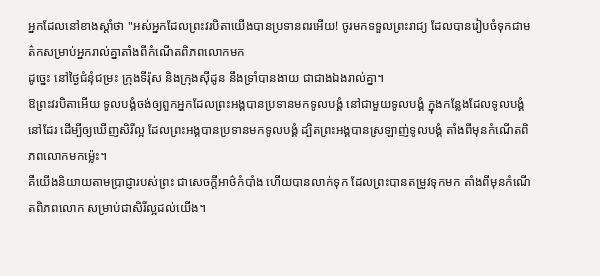អ្នកដែលនៅខាងស្តាំថា "អស់អ្នកដែលព្រះវរបិតាយើងបានប្រទានពរអើយ! ចូរមកទទួលព្រះរាជ្យ ដែលបានរៀបចំទុកជាមត៌កសម្រាប់អ្នករាល់គ្នាតាំងពីកំណើតពិភពលោកមក
ដូច្នេះ នៅថ្ងៃជំនុំជម្រះ ក្រុងទីរ៉ុស និងក្រុងស៊ីដូន នឹងទ្រាំបានងាយ ជាជាងឯងរាល់គ្នា។
ឱព្រះវរបិតាអើយ ទូលបង្គំចង់ឲ្យពួកអ្នកដែលព្រះអង្គបានប្រទានមកទូលបង្គំ នៅជាមួយទូលបង្គំ ក្នុងកន្លែងដែលទូលបង្គំនៅដែរ ដើម្បីឲ្យឃើញសិរីល្អ ដែលព្រះអង្គបានប្រទានមកទូលបង្គំ ដ្បិតព្រះអង្គបានស្រឡាញ់ទូលបង្គំ តាំងពីមុនកំណើតពិភពលោកមកម៉្លេះ។
គឺយើងនិយាយតាមប្រាជ្ញារបស់ព្រះ ជាសេចក្តីអាថ៌កំបាំង ហើយបានលាក់ទុក ដែលព្រះបានតម្រូវទុកមក តាំងពីមុនកំណើតពិភពលោក សម្រាប់ជាសិរីល្អដល់យើង។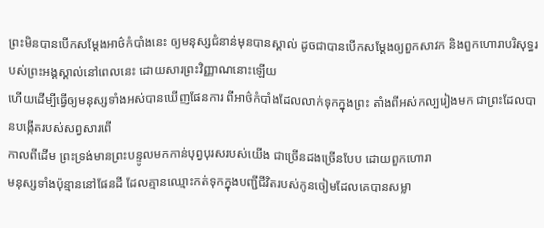ព្រះមិនបានបើកសម្ដែងអាថ៌កំបាំងនេះ ឲ្យមនុស្សជំនាន់មុនបានស្គាល់ ដូចជាបានបើកសម្ដែងឲ្យពួកសាវក និងពួកហោរាបរិសុទ្ធរបស់ព្រះអង្គស្គាល់នៅពេលនេះ ដោយសារព្រះវិញ្ញាណនោះឡើយ
ហើយដើម្បីធ្វើឲ្យមនុស្សទាំងអស់បានឃើញផែនការ ពីអាថ៌កំបាំងដែលលាក់ទុកក្នុងព្រះ តាំងពីអស់កល្បរៀងមក ជាព្រះដែលបានបង្កើតរបស់សព្វសារពើ
កាលពីដើម ព្រះទ្រង់មានព្រះបន្ទូលមកកាន់បុព្វបុរសរបស់យើង ជាច្រើនដងច្រើនបែប ដោយពួកហោរា
មនុស្សទាំងប៉ុន្មាននៅផែនដី ដែលគ្មានឈ្មោះកត់ទុកក្នុងបញ្ជីជីវិតរបស់កូនចៀមដែលគេបានសម្លា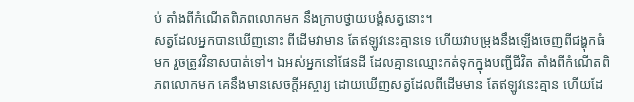ប់ តាំងពីកំណើតពិភពលោកមក នឹងក្រាបថ្វាយបង្គំសត្វនោះ។
សត្វដែលអ្នកបានឃើញនោះ ពីដើមវាមាន តែឥឡូវនេះគ្មានទេ ហើយវាបម្រុងនឹងឡើងចេញពីជង្ហុកធំមក រួចត្រូវវិនាសបាត់ទៅ។ ឯអស់អ្នកនៅផែនដី ដែលគ្មានឈ្មោះកត់ទុកក្នុងបញ្ជីជីវិត តាំងពីកំណើតពិភពលោកមក គេនឹងមានសេចក្ដីអស្ចារ្យ ដោយឃើញសត្វដែលពីដើមមាន តែឥឡូវនេះគ្មាន ហើយដែ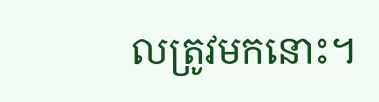លត្រូវមកនោះ។